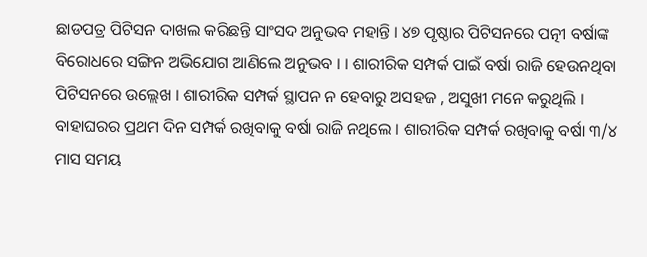ଛାଡପତ୍ର ପିଟିସନ ଦାଖଲ କରିଛନ୍ତି ସାଂସଦ ଅନୁଭବ ମହାନ୍ତି । ୪୭ ପୃଷ୍ଠାର ପିଟିସନରେ ପତ୍ନୀ ବର୍ଷାଙ୍କ ବିରୋଧରେ ସଙ୍ଗିନ ଅଭିଯୋଗ ଆଣିଲେ ଅନୁଭବ । । ଶାରୀରିକ ସମ୍ପର୍କ ପାଇଁ ବର୍ଷା ରାଜି ହେଉନଥିବା ପିଟିସନରେ ଉଲ୍ଲେଖ । ଶାରୀରିକ ସମ୍ପର୍କ ସ୍ଥାପନ ନ ହେବାରୁ ଅସହଜ , ଅସୁଖୀ ମନେ କରୁଥିଲି । ବାହାଘରର ପ୍ରଥମ ଦିନ ସମ୍ପର୍କ ରଖିବାକୁ ବର୍ଷା ରାଜି ନଥିଲେ । ଶାରୀରିକ ସମ୍ପର୍କ ରଖିବାକୁ ବର୍ଷା ୩/୪ ମାସ ସମୟ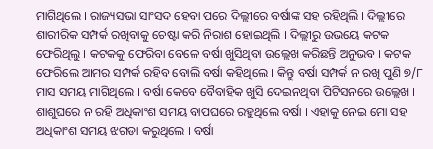ମାଗିଥିଲେ । ରାଜ୍ୟସଭା ସାଂସଦ ହେବା ପରେ ଦିଲ୍ଲୀରେ ବର୍ଷାଙ୍କ ସହ ରହିଥିଲି । ଦିଲ୍ଲୀରେ ଶାରୀରିକ ସମ୍ପର୍କ ରଖିବାକୁ ଚେଷ୍ଟା କରି ନିରାଶ ହୋଇଥିଲି । ଦିଲ୍ଲୀରୁ ଉଭୟେ କଟକ ଫେରିଥିଲୁ । କଟକକୁ ଫେରିବା ବେଳେ ବର୍ଷା ଖୁସିଥିବା ଉଲ୍ଲେଖ କରିଛନ୍ତି ଅନୁଭବ । କଟକ ଫେରିଲେ ଆମର ସମ୍ପର୍କ ରହିବ ବୋଲି ବର୍ଷା କହିଥିଲେ । କିନ୍ତୁ ବର୍ଷା ସମ୍ପର୍କ ନ ରଖି ପୁଣି ୭/୮ ମାସ ସମୟ ମାଗିଥିଲେ । ବର୍ଷା କେବେ ବୈବାହିକ ଖୁସି ଦେଇନଥିବା ପିଟିସନରେ ଉଲ୍ଲେଖ । ଶାଶୁଘରେ ନ ରହି ଅଧିକାଂଶ ସମୟ ବାପଘରେ ରହୁଥିଲେ ବର୍ଷା । ଏହାକୁ ନେଇ ମୋ ସହ ଅଧିକାଂଶ ସମୟ ଝଗଡା କରୁଥିଲେ । ବର୍ଷା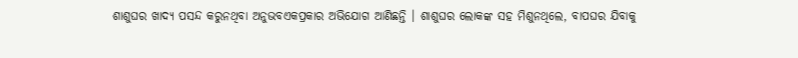ଶାଶୁଘର ଖାଦ୍ୟ ପସନ୍ଦ କରୁନଥିବା ଅନୁଭବଏକପ୍ରକାର ଅଭିଯୋଗ ଆଣିଛନ୍ତି । ଶାଶୁଘର ଲୋକଙ୍କ ସହ ମିଶୁନଥିଲେ, ବାପଘର ଯିବାକୁ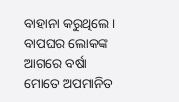ବାହାନା କରୁଥିଲେ । ବାପଘର ଲୋକଙ୍କ ଆଗରେ ବର୍ଷା ମୋତେ ଅପମାନିତ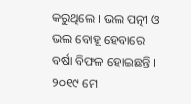କରୁଥିଲେ । ଭଲ ପତ୍ନୀ ଓ ଭଲ ବୋହୂ ହେବାରେ ବର୍ଷା ବିଫଳ ହୋଇଛନ୍ତି । ୨୦୧୯ ମେ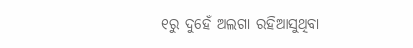୧ରୁ ଦୁହେଁ ଅଲଗା ରହିଆସୁଥିବା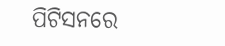ପିଟିସନରେ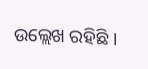ଉଲ୍ଲେଖ ରହିଛି ।